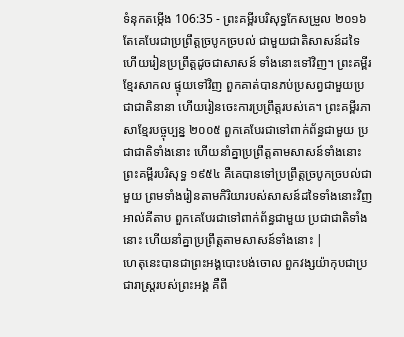ទំនុកតម្កើង 106:35 - ព្រះគម្ពីរបរិសុទ្ធកែសម្រួល ២០១៦ តែគេបែរជាប្រព្រឹត្តច្របូកច្របល់ ជាមួយជាតិសាសន៍ដទៃ ហើយរៀនប្រព្រឹត្តដូចជាសាសន៍ ទាំងនោះទៅវិញ។ ព្រះគម្ពីរខ្មែរសាកល ផ្ទុយទៅវិញ ពួកគាត់បានភប់ប្រសព្វជាមួយប្រជាជាតិនានា ហើយរៀនចេះការប្រព្រឹត្តរបស់គេ។ ព្រះគម្ពីរភាសាខ្មែរបច្ចុប្បន្ន ២០០៥ ពួកគេបែរជាទៅពាក់ព័ន្ធជាមួយ ប្រជាជាតិទាំងនោះ ហើយនាំគ្នាប្រព្រឹត្តតាមសាសន៍ទាំងនោះ ព្រះគម្ពីរបរិសុទ្ធ ១៩៥៤ គឺគេបានទៅប្រព្រឹត្តច្របូកច្របល់ជាមួយ ព្រមទាំងរៀនតាមកិរិយារបស់សាសន៍ដទៃទាំងនោះវិញ អាល់គីតាប ពួកគេបែរជាទៅពាក់ព័ន្ធជាមួយ ប្រជាជាតិទាំងនោះ ហើយនាំគ្នាប្រព្រឹត្តតាមសាសន៍ទាំងនោះ |
ហេតុនេះបានជាព្រះអង្គបោះបង់ចោល ពួកវង្សយ៉ាកុបជាប្រជារាស្ត្ររបស់ព្រះអង្គ គឺពី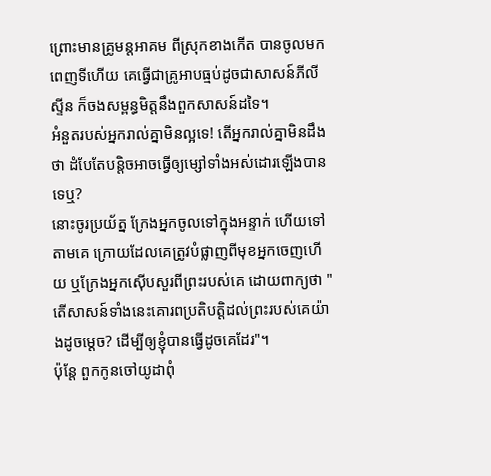ព្រោះមានគ្រូមន្តអាគម ពីស្រុកខាងកើត បានចូលមកពេញទីហើយ គេធ្វើជាគ្រូអាបធ្មប់ដូចជាសាសន៍ភីលីស្ទីន ក៏ចងសម្ពន្ធមិត្តនឹងពួកសាសន៍ដទៃ។
អំនួតរបស់អ្នករាល់គ្នាមិនល្អទេ! តើអ្នករាល់គ្នាមិនដឹងថា ដំបែតែបន្តិចអាចធ្វើឲ្យម្សៅទាំងអស់ដោរឡើងបានទេឬ?
នោះចូរប្រយ័ត្ន ក្រែងអ្នកចូលទៅក្នុងអន្ទាក់ ហើយទៅតាមគេ ក្រោយដែលគេត្រូវបំផ្លាញពីមុខអ្នកចេញហើយ ឬក្រែងអ្នកស៊ើបសួរពីព្រះរបស់គេ ដោយពាក្យថា "តើសាសន៍ទាំងនេះគោរពប្រតិបត្តិដល់ព្រះរបស់គេយ៉ាងដូចម្ដេច? ដើម្បីឲ្យខ្ញុំបានធ្វើដូចគេដែរ"។
ប៉ុន្ដែ ពួកកូនចៅយូដាពុំ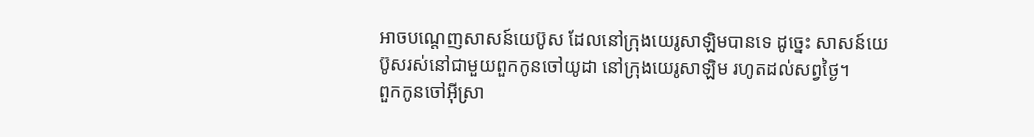អាចបណ្តេញសាសន៍យេប៊ូស ដែលនៅក្រុងយេរូសាឡិមបានទេ ដូច្នេះ សាសន៍យេប៊ូសរស់នៅជាមួយពួកកូនចៅយូដា នៅក្រុងយេរូសាឡិម រហូតដល់សព្វថ្ងៃ។
ពួកកូនចៅអ៊ីស្រា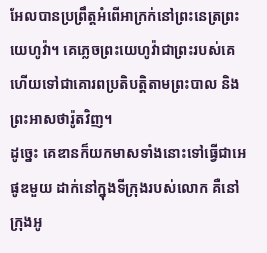អែលបានប្រព្រឹត្តអំពើអាក្រក់នៅព្រះនេត្រព្រះយេហូវ៉ា។ គេភ្លេចព្រះយេហូវ៉ាជាព្រះរបស់គេ ហើយទៅជាគោរពប្រតិបត្ដិតាមព្រះបាល និងព្រះអាសថារ៉ូតវិញ។
ដូច្នេះ គេឌានក៏យកមាសទាំងនោះទៅធ្វើជាអេផូឌមួយ ដាក់នៅក្នុងទីក្រុងរបស់លោក គឺនៅក្រុងអូ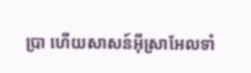ប្រា ហើយសាសន៍អ៊ីស្រាអែលទាំ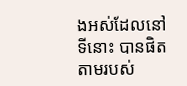ងអស់ដែលនៅទីនោះ បានផិតតាមរបស់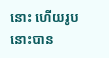នោះ ហើយរូបនោះបាន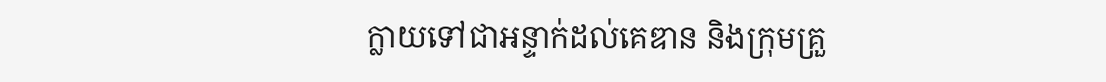ក្លាយទៅជាអន្ទាក់ដល់គេឌាន និងក្រុមគ្រួ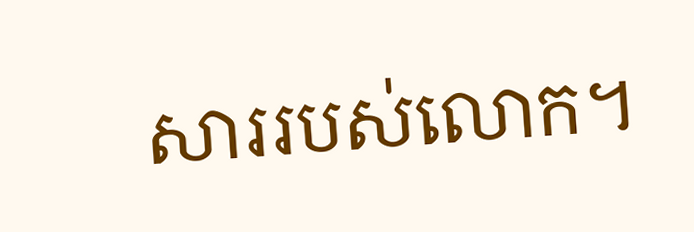សាររបស់លោក។